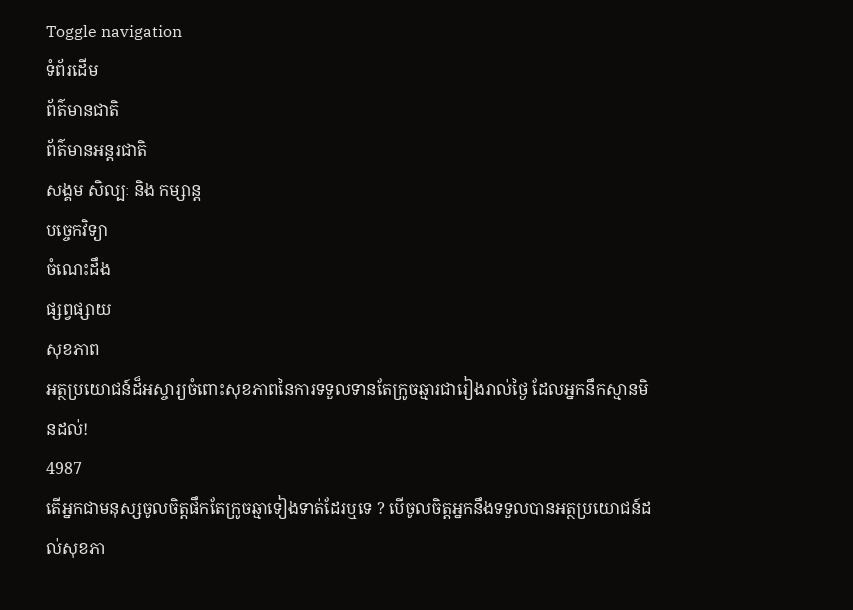Toggle navigation
ទំព័រដើម
ព័ត៌មានជាតិ
ព័ត៌មានអន្តរជាតិ
សង្គម សិល្បៈ និង កម្សាន្ដ
បច្ចេកវិទ្យា
ចំណេះដឹង
ផ្សព្វផ្សាយ
សុខភាព
អត្ថប្រយោជន៍ដ៏អស្ចារ្យចំពោះសុខភាពនៃការទទួលទានតែក្រូចឆ្មារជារៀងរាល់ថ្ងៃ ដែលអ្នកនឹកស្មានមិនដល់!
4987
តើអ្នកជាមនុស្សចូលចិត្តផឹកតែក្រូចឆ្មាទៀងទាត់ដែរឬទេ ? បើចូលចិត្តអ្នកនឹងទទួលបានអត្ថប្រយោជន៍ដល់សុខភា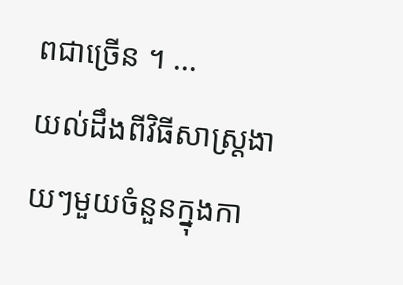ពជាច្រើន ។ ...
យល់ដឹងពីវិធីសាស្រ្តងាយៗមួយចំនួនក្នុងកា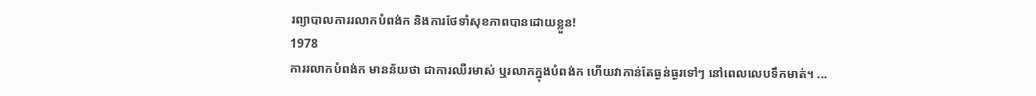រព្យាបាលការរលាកបំពង់ក និងការថែទាំសុខភាពបានដោយខ្លួន!
1978
ការរលាកបំពង់ក មានន័យថា ជាការឈឺរមាស់ ឬរលាកក្នុងបំពង់ក ហើយវាកាន់តែធ្ងន់ធ្ងរទៅៗ នៅពេលលេបទឹកមាត់។ ...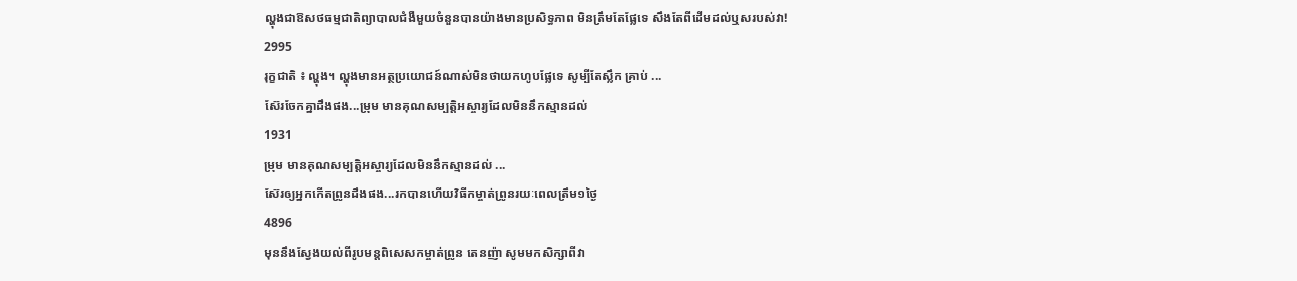ល្ហុងជាឱសថធម្មជាតិព្យាបាលជំងឺមួយចំនួនបានយ៉ាងមានប្រសិទ្ធភាព មិនត្រឹមតែផ្លែទេ សឹងតែពីដើមដល់ឬសរបស់វា!
2995
រុក្ខជាតិ ៖ ល្ហុង។ ល្ហុងមានអត្ថប្រយោជន៍ណាស់មិនថាយកហូបផ្លែទេ សូម្បីតែស្លឹក គ្រាប់ ...
ស៊ែរចែកគ្នាដឹងផង...ម្រុម មានគុណសម្បត្តិអស្ចារ្យដែលមិននឹកស្មានដល់
1931
ម្រុម មានគុណសម្បត្តិអស្ចារ្យដែលមិននឹកស្មានដល់ ...
ស៊ែរឲ្យអ្នកកើតព្រូនដឹងផង...រកបានហើយវិធីកម្ចាត់ព្រូនរយៈពេលត្រឹម១ថ្ងៃ
4896
មុននឹងស្វែងយល់ពីរូបមន្តពិសេសកម្ចាត់ព្រូន តេនញ៉ា សូមមកសិក្សាពីវា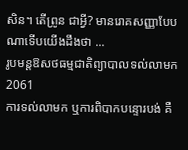សិន។ តើព្រូន ជាអ្វី? មានរោគសញ្ញាបែបណាទើបយើងដឹងថា ...
រូបមន្តឱសថធម្មជាតិព្យាបាលទល់លាមក
2061
ការទល់លាមក ឬការពិបាកបន្ទោរបង់ គឺ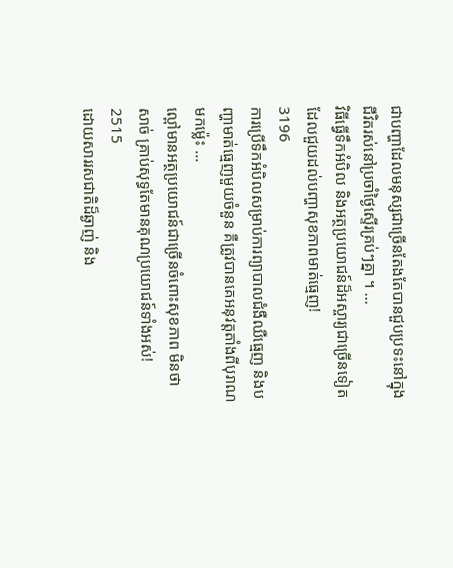ជាបញ្ហាដែលមនុស្សជាច្រើនតែងតែបានជួបប្រទះនៅក្នុងជីវិតរស់នៅប្រចាំថ្ងៃស្ទើរគ្រប់ៗគ្នា ។ ...
វិធីធ្វើទឹកអំបិល និងអត្ថប្រយោជន៍ដ៏អស្ចារ្យជាច្រើនទៀត ដែលជួយដល់បញ្ហាសុខភាពមាត់ធ្មេញ!
3196
ការប្រើទឹកអំបិលសម្រាប់ការព្យាបាលជំងឺឈឺធ្មេញ និងបញ្ហាមាត់ធ្មេញមួយចំនួន គឺត្រូវបានគេអនុវត្តតាំងពីបុរាណមកម្ល៉េះ ...
ល្ពៅមានអត្ថប្រយោជន៍ជាច្រើនចំពោះសុខភាព មិនថាសាច់ គ្រាប់សុទ្ធតែមានគុណប្រយោជន៍ទាំងអស់!
2515
ដោយសាររសជាតិដ៏ឆ្ងាញ់ និង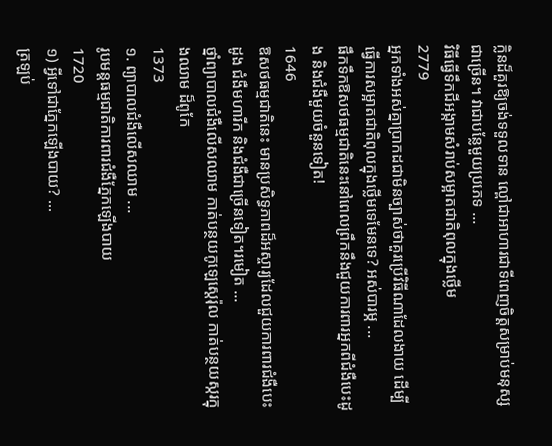ក្លិនដ៏គួរឱ្យចង់ទទួលទាន ល្ពៅជាអាហារជាទីពេញចិត្តសម្រាប់មនុស្សជាច្រើន។ វាជាបន្លែមួយប្រភេទ ...
វិធីធ្វើទឹកជីអង្កាមសំរាប់សម្អាតជាតិពុលក្នុងថ្លើម
2779
អ្នកទាំងអស់គ្នាប្រាកដជាមិនច្បាស់ថាគួរប្រើវិធីណាដែលងាយ ដើម្បីធ្វើការសម្អាតជាតិពុលក្នុងថ្លើមទេមែនទេ? អស់បារម្ភ ...
ផឹកទឹកឱសថធម្មជាតិនេះនៅពេលព្រឹកនឹងជួយការពារអ្នកពីជំងឺបេះដូង និងជំងឺមួយចំនួនទៀត!
1646
ឱសថធម្មជាតិនេះ មានប្រសិទ្ធភាពដ៏អស្ចារ្យដែលជួយការពារជំងឺបេះដូង ជំងឺមហារីក និងជំងឺជាច្រើនទៀត។រមៀត ...
ថ្នាំព្យាបាលជំងឺលើសឈាម កាត់បន្ថយកូឡេស្តេរ៉ុល កាត់បន្ថយស្ករក្នុងឈាម ដ៏ពូកែ
1373
១. ព្យាបាលជំងឺលើសឈាម ...
រូបមន្តធម្មជាតិការពារជំងឺភ្នែកឡើងបាយ
1720
១) អ្វីទៅជាភ្នែកឡើងបាយ? ...
ត្រឡប់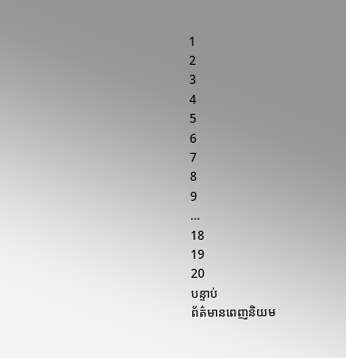1
2
3
4
5
6
7
8
9
…
18
19
20
បន្ទាប់
ព័ត៌មានពេញនិយម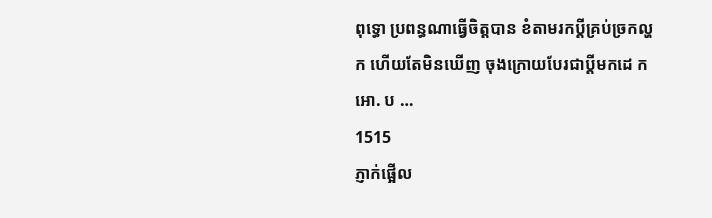ពុទ្ធោ ប្រពន្ធណាធ្វើចិត្តបាន ខំតាមរកប្តីគ្រប់ច្រកល្ហក ហើយតែមិនឃើញ ចុងក្រោយបែរជាប្តីមកដេ ក អោ. ប …
1515
ភ្ញាក់ផ្អើល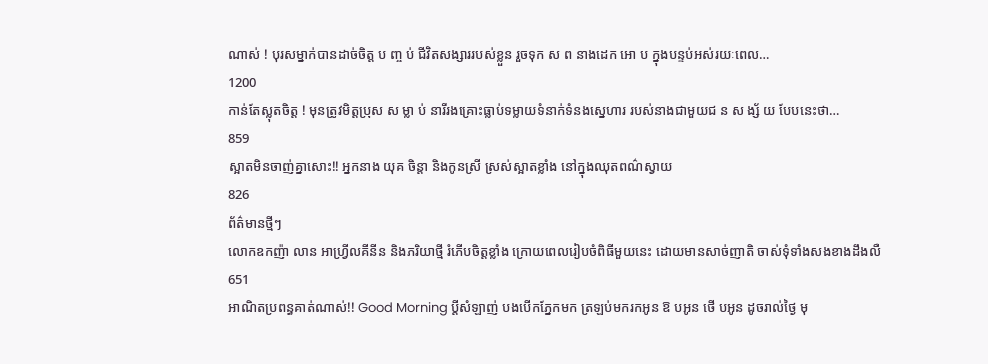ណាស់ ! បុរសម្នាក់បានដាច់ចិត្ត ប ញ្ច ប់ ជីវិតសង្សាររបស់ខ្លួន រួចទុក ស ព នាងដេក អោ ប ក្នុងបន្ទប់អស់រយៈពេល…
1200
កាន់តែស្លុតចិត្ត ! មុនត្រូវមិត្តប្រុស ស ម្លា ប់ នារីរងគ្រោះធ្លាប់ទម្លាយទំនាក់ទំនងស្នេហារ របស់នាងជាមួយជ ន ស ង្ស័ យ បែបនេះថា…
859
ស្អាតមិនចាញ់គ្នាសោះ!! អ្នកនាង យុគ ចិន្តា និងកូនស្រី ស្រស់ស្អាតខ្លាំង នៅក្នុងឈុតពណ៌ស្វាយ
826
ព័ត៌មានថ្មីៗ
លោកឧកញ៉ា លាន អាហ្វ្រីលគីនីន និងភរិយាថ្មី រំភើបចិត្តខ្លាំង ក្រោយពេលរៀបចំពិធីមួយនេះ ដោយមានសាច់ញាតិ ចាស់ទុំទាំងសងខាងដឹងលឺ
651
អាណិតប្រពន្ធគាត់ណាស់!! Good Morning ប្តីសំឡាញ់ បងបើកភ្នែកមក ត្រឡប់មករកអូន ឱ បអូន ថើ បអូន ដូចរាល់ថ្ងៃ មុ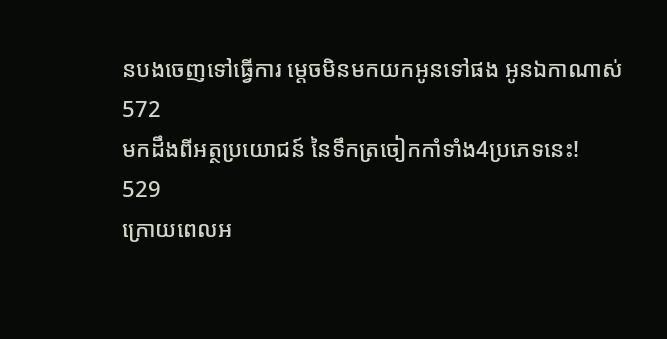នបងចេញទៅធ្វើការ ម្តេចមិនមកយកអូនទៅផង អូនឯកាណាស់
572
មកដឹងពីអត្ថប្រយោជន៍ នៃទឹកត្រចៀកកាំទាំង4ប្រភេទនេះ!
529
ក្រោយពេលអ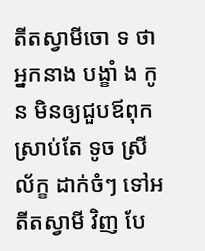តីតស្វាមីចោ ទ ថា អ្នកនាង បង្ខាំ ង កូន មិនឲ្យជួបឪពុក ស្រាប់តែ ទូច ស្រីល័ក្ខ ដាក់ចំៗ ទៅអតីតស្វាមី វិញ បែ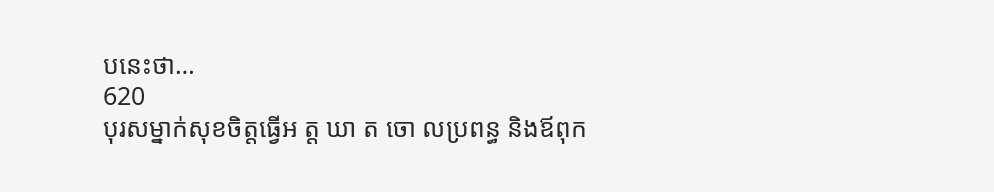បនេះថា…
620
បុរសម្នាក់សុខចិត្ដធ្វើអ ត្ដ ឃា ត ចោ លប្រពន្ធ និងឪពុក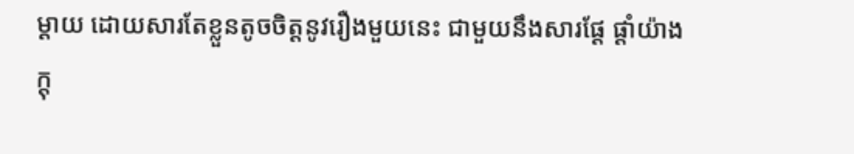ម្ដាយ ដោយសារតែខ្លួនតូចចិត្ដនូវរឿងមួយនេះ ជាមួយនឹងសារផ្ដែ ផ្ដាំយ៉ាងក្ដុ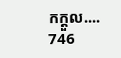កក្ដួល....
746